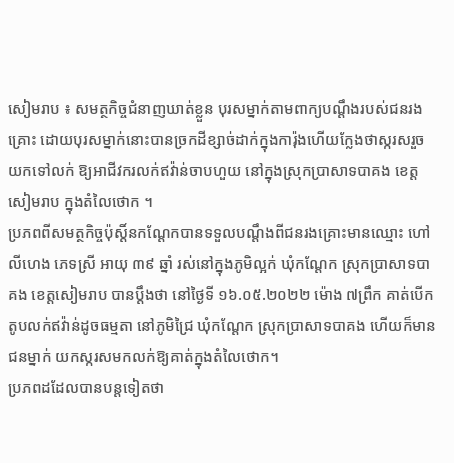សៀមរាប ៖ សមត្ថកិច្ចជំនាញឃាត់ខ្លួន បុរសម្នាក់តាមពាក្យបណ្ដឹងរបស់ជនរងគ្រោះ ដោយបុរសម្នាក់នោះបានច្រកដីខ្សាច់ដាក់ក្នុងការ៉ុងហើយក្លែងថាស្ករសរួចយកទៅលក់ ឱ្យអាជីវករលក់ឥវ៉ាន់ចាបហួយ នៅក្នុងស្រុកប្រាសាទបាគង ខេត្តសៀមរាប ក្នុងតំលៃថោក ។
ប្រភពពីសមត្ថកិច្ចប៉ុស្ដិ៍នកណ្តែកបានទទួលបណ្តឹងពីជនរងគ្រោះមានឈ្មោះ ហៅ លីហេង ភេទស្រី អាយុ ៣៩ ឆ្នាំ រស់នៅក្នុងភូមិល្អក់ ឃុំកណ្តែក ស្រុកប្រាសាទបាគង ខេត្តសៀមរាប បានប្តឹងថា នៅថ្ងៃទី ១៦.០៥.២០២២ ម៉ោង ៧ព្រឹក គាត់បើកតូបលក់ឥវ៉ាន់ដូចធម្មតា នៅភូមិជ្រៃ ឃុំកណ្តែក ស្រុកប្រាសាទបាគង ហើយក៏មានជនម្នាក់ យកស្ករសមកលក់ឱ្យគាត់ក្នុងតំលៃថោក។
ប្រភពដដែលបានបន្តទៀតថា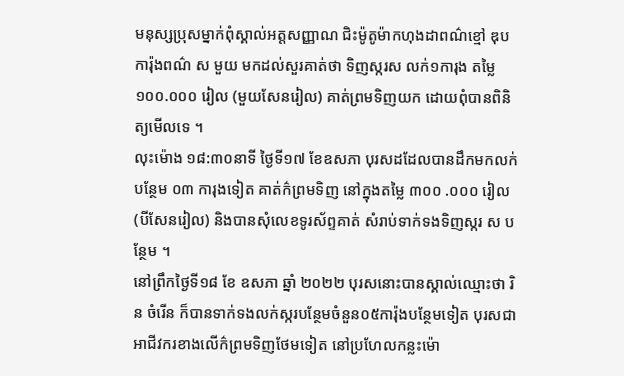មនុស្សប្រុសម្នាក់ពុំស្គាល់អត្តសញ្ញាណ ជិះម៉ូតូម៉ាកហុងដាពណ៌ខ្មៅ ឌុបការ៉ុងពណ៌ ស មួយ មកដល់សួរគាត់ថា ទិញស្ករស លក់១ការុង តម្លៃ ១០០.០០០ រៀល (មួយសែនរៀល) គាត់ព្រមទិញយក ដោយពុំបានពិនិត្យមើលទេ ។
លុះម៉ោង ១៨:៣០នាទី ថ្ងៃទី១៧ ខែឧសភា បុរសដដែលបានដឹកមកលក់បន្ថែម ០៣ ការុងទៀត គាត់ក៌ព្រមទិញ នៅក្នុងតម្លៃ ៣០០ .០០០ រៀល (បីសែនរៀល) និងបានសុំលេខទូរស័ព្ទគាត់ សំរាប់ទាក់ទងទិញស្ករ ស បន្ថែម ។
នៅព្រឹកថ្ងៃទី១៨ ខែ ឧសភា ឆ្នាំ ២០២២ បុរសនោះបានស្គាល់ឈ្មោះថា រិន ចំរើន ក៏បានទាក់ទងលក់ស្ករបន្ថែមចំនួន០៥ការ៉ុងបន្ថែមទៀត បុរសជាអាជីវករខាងលើក៌ព្រមទិញថែមទៀត នៅប្រហែលកន្លះម៉ោ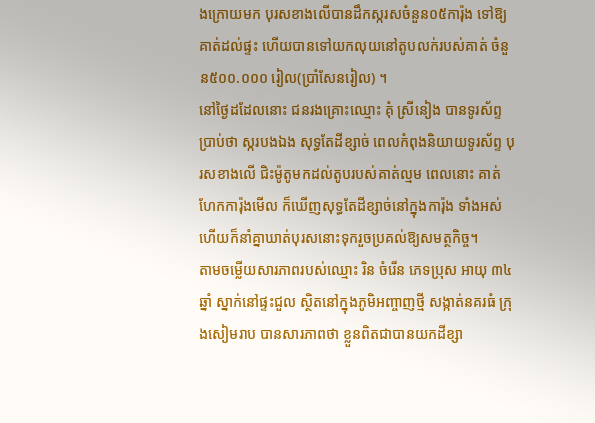ងក្រោយមក បុរសខាងលើបានដឹកស្ករសចំនួន០៥ការ៉ុង ទៅឱ្យគាត់ដល់ផ្ទះ ហើយបានទៅយកលុយនៅតូបលក់របស់គាត់ ចំនួន៥០០.០០០ រៀល(ប្រាំសែនរៀល) ។
នៅថ្ងៃដដែលនោះ ជនរងគ្រោះឈ្មោះ គុំ ស្រីនៀង បានទូរស័ព្ទប្រាប់ថា ស្ករបងឯង សុទ្ធតែដីខ្សាច់ ពេលកំពុងនិយាយទូរស័ព្ទ បុរសខាងលើ ជិះម៉ូតូមកដល់តូបរបស់គាត់ល្មម ពេលនោះ គាត់ហែកការ៉ុងមើល ក៏ឃើញសុទ្ធតែដីខ្សាច់នៅក្នុងការ៉ុង ទាំងអស់ ហើយក៏នាំគ្នាឃាត់បុរសនោះទុករួចប្រគល់ឱ្យសមត្ថកិច្ច។
តាមចម្លើយសារភាពរបស់ឈ្មោះ រិន ចំរើន ភេទប្រុស អាយុ ៣៤ ឆ្នាំ ស្នាក់នៅផ្ទះជួល ស្ថិតនៅក្នុងភូមិអញ្ចាញថ្មី សង្កាត់នគរធំ ក្រុងសៀមរាប បានសារភាពថា ខ្លួនពិតជាបានយកដីខ្សា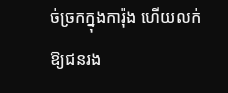ច់ច្រកក្នុងការ៉ុង ហើយលក់ឱ្យជនរង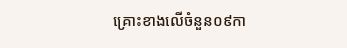គ្រោះខាងលើចំនួន០៩កា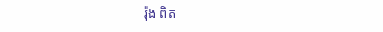រ៉ុង ពិត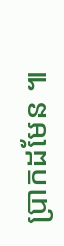ប្រាកដមែន ៕